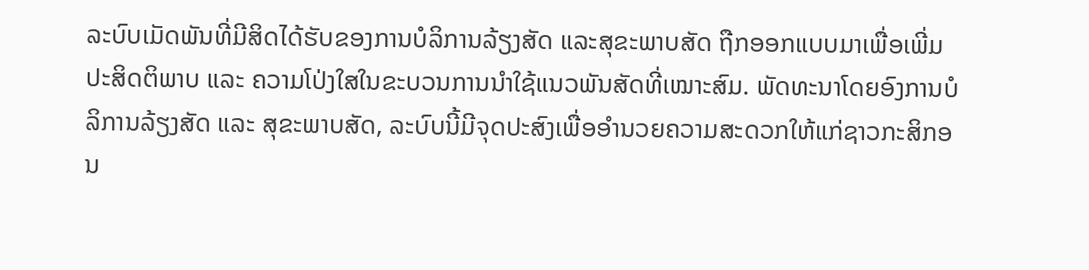ລະບົບເມັດພັນທີ່ມີສິດໄດ້ຮັບຂອງການບໍລິການລ້ຽງສັດ ແລະສຸຂະພາບສັດ ຖືກອອກແບບມາເພື່ອເພີ່ມປະສິດຕິພາບ ແລະ ຄວາມໂປ່ງໃສໃນຂະບວນການນຳໃຊ້ແນວພັນສັດທີ່ເໝາະສົມ. ພັດທະນາໂດຍອົງການບໍລິການລ້ຽງສັດ ແລະ ສຸຂະພາບສັດ, ລະບົບນີ້ມີຈຸດປະສົງເພື່ອອໍານວຍຄວາມສະດວກໃຫ້ແກ່ຊາວກະສິກອນ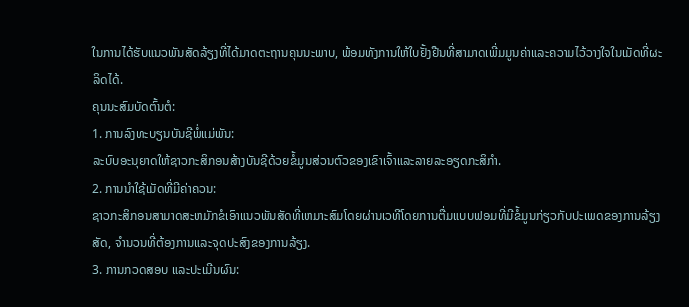ໃນການໄດ້ຮັບແນວພັນສັດລ້ຽງທີ່ໄດ້ມາດຕະຖານຄຸນນະພາບ, ພ້ອມທັງການໃຫ້ໃບຢັ້ງຢືນທີ່ສາມາດເພີ່ມມູນຄ່າແລະຄວາມໄວ້ວາງໃຈໃນເມັດທີ່ຜະລິດໄດ້.
ຄຸນນະສົມບັດຕົ້ນຕໍ:
1. ການລົງທະບຽນບັນຊີພໍ່ແມ່ພັນ:
ລະບົບອະນຸຍາດໃຫ້ຊາວກະສິກອນສ້າງບັນຊີດ້ວຍຂໍ້ມູນສ່ວນຕົວຂອງເຂົາເຈົ້າແລະລາຍລະອຽດກະສິກໍາ.
2. ການນໍາໃຊ້ເມັດທີ່ມີຄ່າຄວນ:
ຊາວກະສິກອນສາມາດສະຫມັກຂໍເອົາແນວພັນສັດທີ່ເຫມາະສົມໂດຍຜ່ານເວທີໂດຍການຕື່ມແບບຟອມທີ່ມີຂໍ້ມູນກ່ຽວກັບປະເພດຂອງການລ້ຽງສັດ, ຈໍານວນທີ່ຕ້ອງການແລະຈຸດປະສົງຂອງການລ້ຽງ.
3. ການກວດສອບ ແລະປະເມີນຜົນ: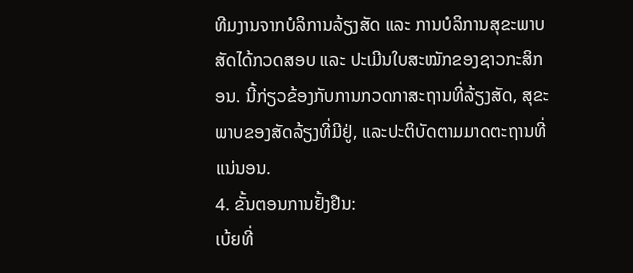ທີມງານຈາກບໍລິການລ້ຽງສັດ ແລະ ການບໍລິການສຸຂະພາບສັດໄດ້ກວດສອບ ແລະ ປະເມີນໃບສະໝັກຂອງຊາວກະສິກອນ. ນີ້ກ່ຽວຂ້ອງກັບການກວດກາສະຖານທີ່ລ້ຽງສັດ, ສຸຂະພາບຂອງສັດລ້ຽງທີ່ມີຢູ່, ແລະປະຕິບັດຕາມມາດຕະຖານທີ່ແນ່ນອນ.
4. ຂັ້ນຕອນການຢັ້ງຢືນ:
ເບ້ຍທີ່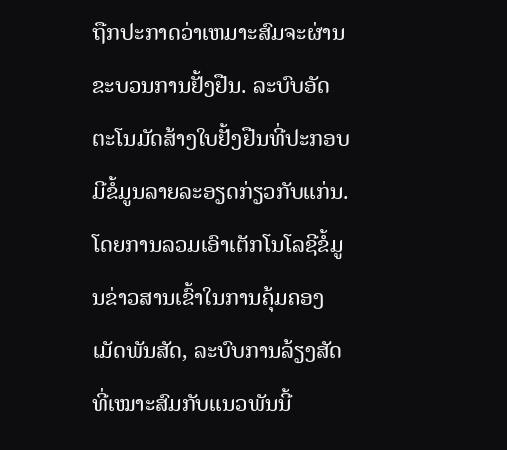ຖືກປະກາດວ່າເຫມາະສົມຈະຜ່ານຂະບວນການຢັ້ງຢືນ. ລະບົບອັດຕະໂນມັດສ້າງໃບຢັ້ງຢືນທີ່ປະກອບມີຂໍ້ມູນລາຍລະອຽດກ່ຽວກັບແກ່ນ.
ໂດຍການລວມເອົາເຕັກໂນໂລຊີຂໍ້ມູນຂ່າວສານເຂົ້າໃນການຄຸ້ມຄອງເມັດພັນສັດ, ລະບົບການລ້ຽງສັດທີ່ເໝາະສົມກັບແນວພັນນີ້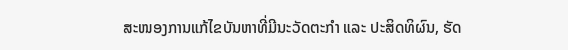ສະໜອງການແກ້ໄຂບັນຫາທີ່ມີນະວັດຕະກໍາ ແລະ ປະສິດທິຜົນ, ຮັດ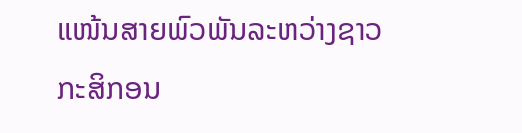ແໜ້ນສາຍພົວພັນລະຫວ່າງຊາວກະສິກອນ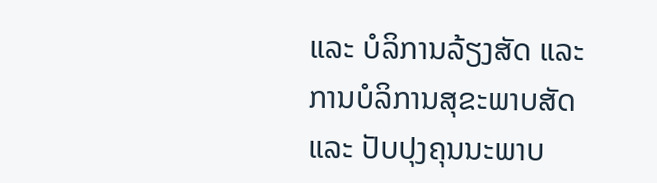ແລະ ບໍລິການລ້ຽງສັດ ແລະ ການບໍລິການສຸຂະພາບສັດ ແລະ ປັບປຸງຄຸນນະພາບ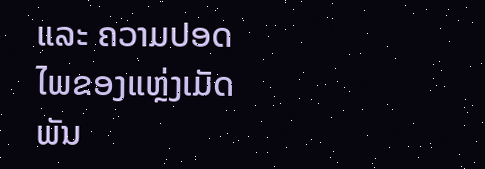ແລະ ຄວາມປອດໄພຂອງແຫຼ່ງເມັດພັນ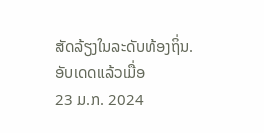ສັດລ້ຽງໃນລະດັບທ້ອງຖິ່ນ.
ອັບເດດແລ້ວເມື່ອ
23 ມ.ກ. 2024